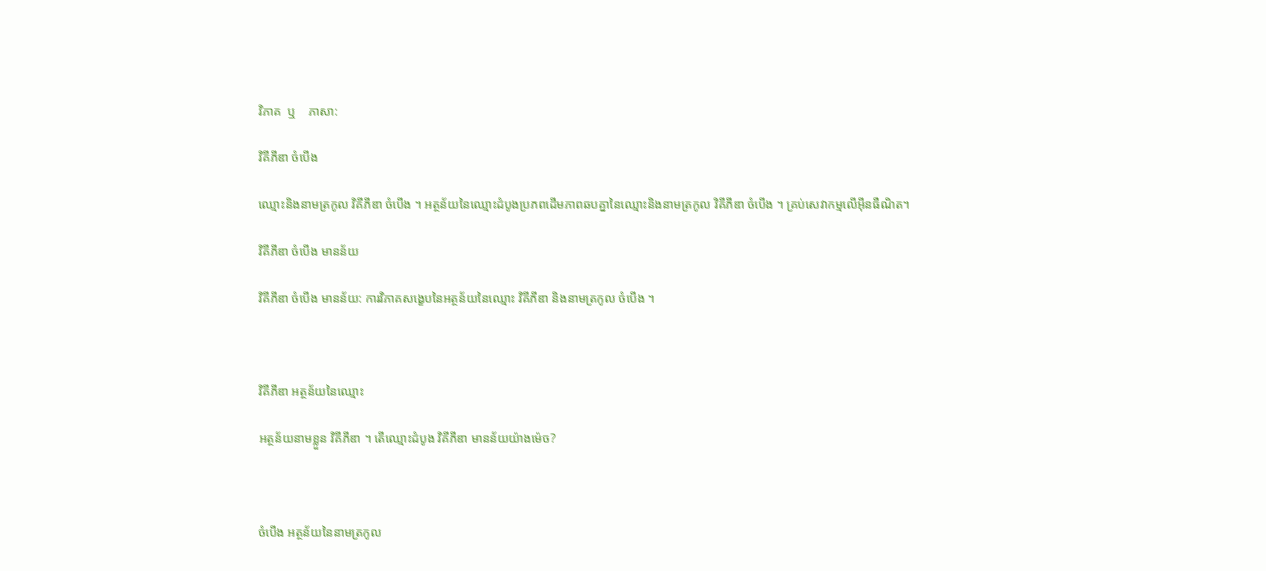វិភាគ  ឬ    ភាសា:

វិគីភីឌា ចំបើង

ឈ្មោះនិងនាមត្រកូល វិគីភីឌា ចំបើង ។ អត្ថន័យនៃឈ្មោះដំបូងប្រភពដើមភាពឆបគ្នានៃឈ្មោះនិងនាមត្រកូល វិគីភីឌា ចំបើង ។ គ្រប់សេវាកម្មលើអ៊ីនធឺណិត។

វិគីភីឌា ចំបើង មានន័យ

វិគីភីឌា ចំបើង មានន័យ: ការវិភាគសង្ខេបនៃអត្ថន័យនៃឈ្មោះ វិគីភីឌា និងនាមត្រកូល ចំបើង ។



វិគីភីឌា អត្ថន័យនៃឈ្មោះ

អត្ថន័យនាមខ្លួន វិគីភីឌា ។ តើឈ្មោះដំបូង វិគីភីឌា មានន័យយ៉ាងម៉េច?



ចំបើង អត្ថន័យនៃនាមត្រកូល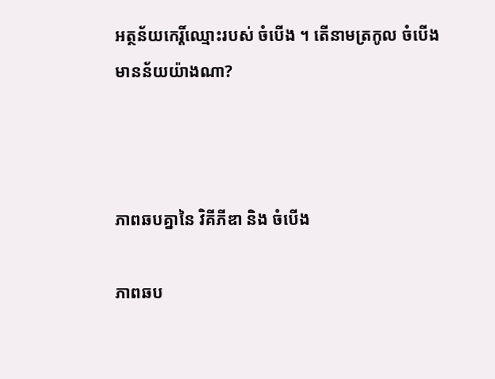អត្ថន័យកេរ្តិ៍ឈ្មោះរបស់ ចំបើង ។ តើនាមត្រកូល ចំបើង មានន័យយ៉ាងណា?



ភាពឆបគ្នានៃ វិគីភីឌា និង ចំបើង

ភាពឆប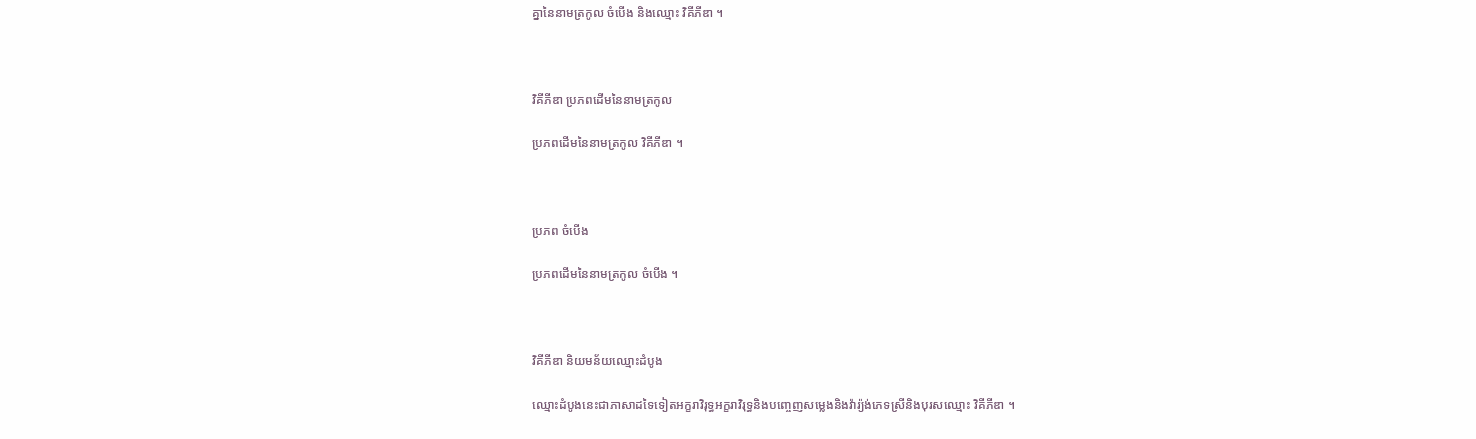គ្នានៃនាមត្រកូល ចំបើង និងឈ្មោះ វិគីភីឌា ។



វិគីភីឌា ប្រភពដើមនៃនាមត្រកូល

ប្រភពដើមនៃនាមត្រកូល វិគីភីឌា ។



ប្រភព ចំបើង

ប្រភពដើមនៃនាមត្រកូល ចំបើង ។



វិគីភីឌា និយមន័យឈ្មោះដំបូង

ឈ្មោះដំបូងនេះជាភាសាដទៃទៀតអក្ខរាវិរុទ្ធអក្ខរាវិរុទ្ធនិងបញ្ចេញសម្លេងនិងវ៉ារ្យ៉ង់ភេទស្រីនិងបុរសឈ្មោះ វិគីភីឌា ។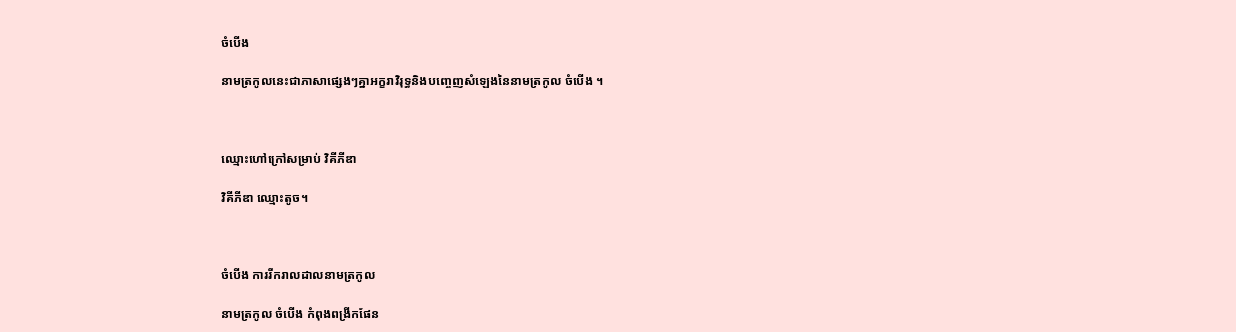ចំបើង

នាមត្រកូលនេះជាភាសាផ្សេងៗគ្នាអក្ខរាវិរុទ្ធនិងបញ្ចេញសំឡេងនៃនាមត្រកូល ចំបើង ។



ឈ្មោះហៅក្រៅសម្រាប់ វិគីភីឌា

វិគីភីឌា ឈ្មោះតូច។



ចំបើង ការរីករាលដាលនាមត្រកូល

នាមត្រកូល ចំបើង កំពុងពង្រីកផែន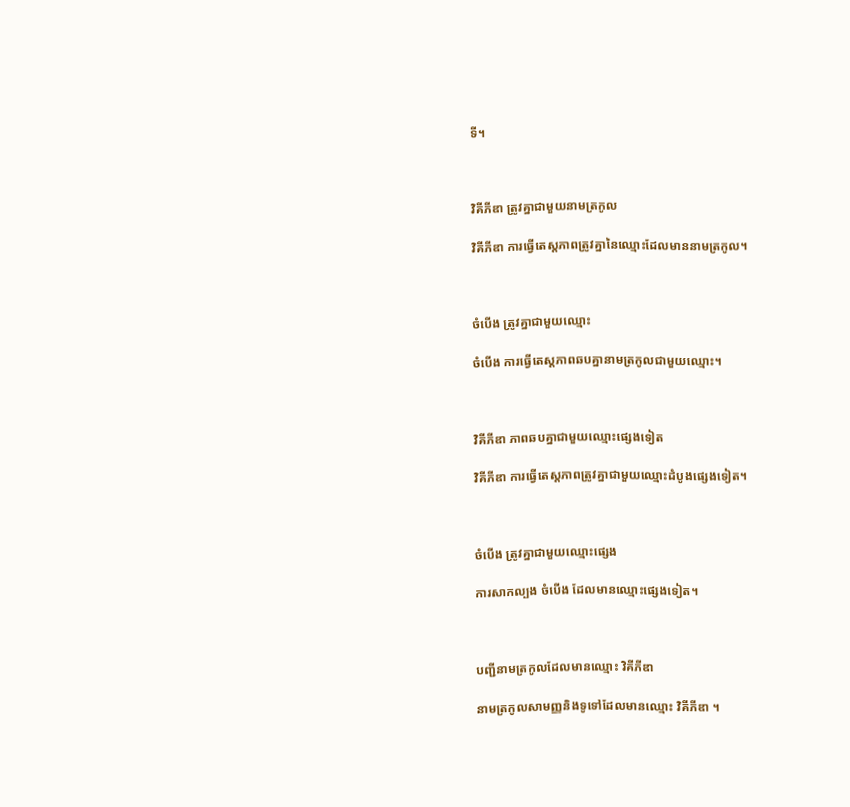ទី។



វិគីភីឌា ត្រូវគ្នាជាមួយនាមត្រកូល

វិគីភីឌា ការធ្វើតេស្តភាពត្រូវគ្នានៃឈ្មោះដែលមាននាមត្រកូល។



ចំបើង ត្រូវគ្នាជាមួយឈ្មោះ

ចំបើង ការធ្វើតេស្តភាពឆបគ្នានាមត្រកូលជាមួយឈ្មោះ។



វិគីភីឌា ភាពឆបគ្នាជាមួយឈ្មោះផ្សេងទៀត

វិគីភីឌា ការធ្វើតេស្តភាពត្រូវគ្នាជាមួយឈ្មោះដំបូងផ្សេងទៀត។



ចំបើង ត្រូវគ្នាជាមួយឈ្មោះផ្សេង

ការសាកល្បង ចំបើង ដែលមានឈ្មោះផ្សេងទៀត។



បញ្ជីនាមត្រកូលដែលមានឈ្មោះ វិគីភីឌា

នាមត្រកូលសាមញ្ញនិងទូទៅដែលមានឈ្មោះ វិគីភីឌា ។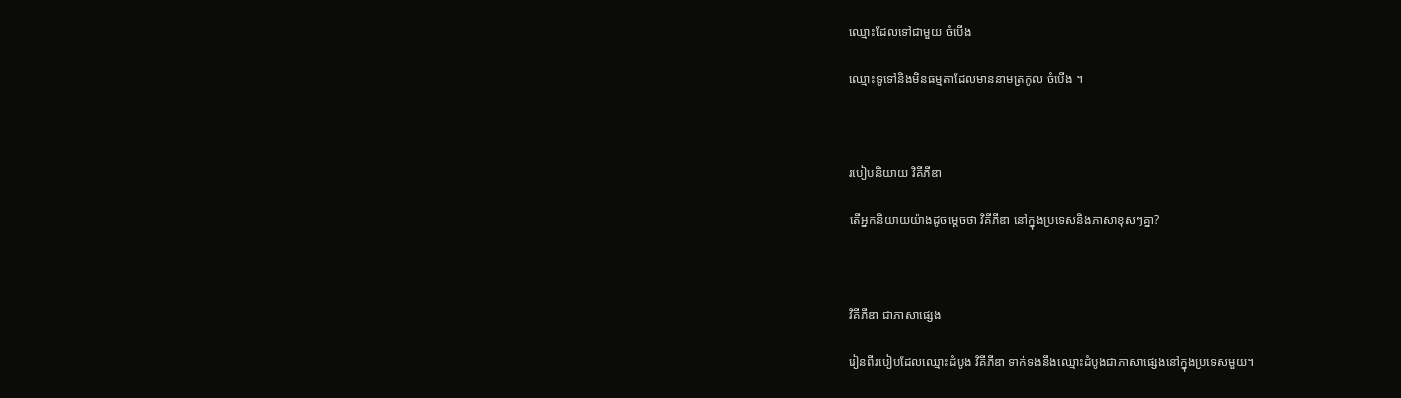ឈ្មោះដែលទៅជាមួយ ចំបើង

ឈ្មោះទូទៅនិងមិនធម្មតាដែលមាននាមត្រកូល ចំបើង ។



របៀបនិយាយ វិគីភីឌា

តើអ្នកនិយាយយ៉ាងដូចម្តេចថា វិគីភីឌា នៅក្នុងប្រទេសនិងភាសាខុសៗគ្នា?



វិគីភីឌា ជាភាសាផ្សេង

រៀនពីរបៀបដែលឈ្មោះដំបូង វិគីភីឌា ទាក់ទងនឹងឈ្មោះដំបូងជាភាសាផ្សេងនៅក្នុងប្រទេសមួយ។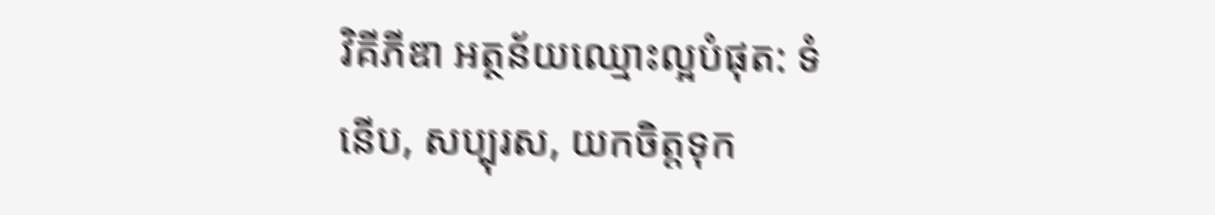វិគីភីឌា អត្ថន័យឈ្មោះល្អបំផុត: ទំនើប, សប្បុរស, យកចិត្តទុក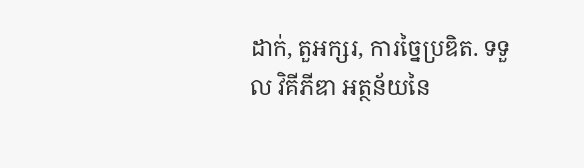ដាក់, តួអក្សរ, ការច្នៃប្រឌិត. ទទួល វិគីភីឌា អត្ថន័យនៃ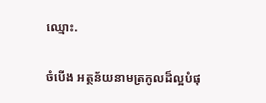ឈ្មោះ.

ចំបើង អត្ថន័យនាមត្រកូលដ៏ល្អបំផុ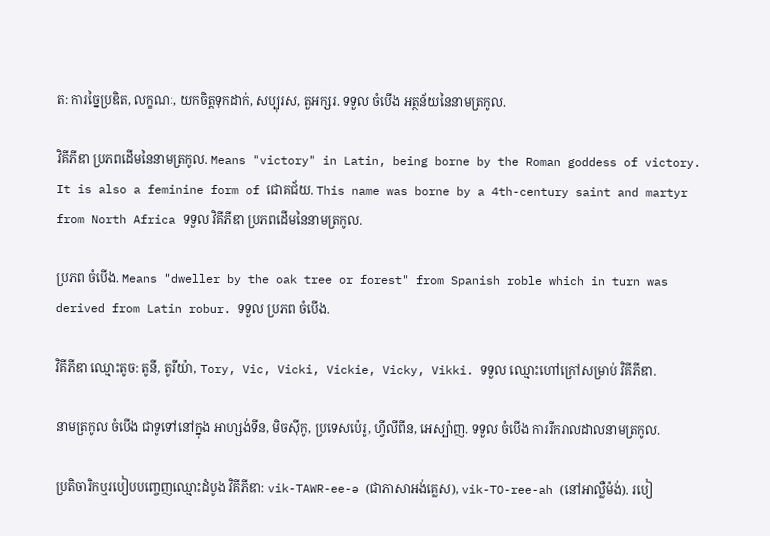ត: ការច្នៃប្រឌិត, លក្ខណៈ, យកចិត្តទុកដាក់, សប្បុរស, តួអក្សរ. ទទួល ចំបើង អត្ថន័យនៃនាមត្រកូល.

វិគីភីឌា ប្រភពដើមនៃនាមត្រកូល. Means "victory" in Latin, being borne by the Roman goddess of victory. It is also a feminine form of ជោគជ័យ. This name was borne by a 4th-century saint and martyr from North Africa ទទួល វិគីភីឌា ប្រភពដើមនៃនាមត្រកូល.

ប្រភព ចំបើង. Means "dweller by the oak tree or forest" from Spanish roble which in turn was derived from Latin robur. ទទួល ប្រភព ចំបើង.

វិគីភីឌា ឈ្មោះតូច: តូនី, តូរីយ៉ា, Tory, Vic, Vicki, Vickie, Vicky, Vikki. ទទួល ឈ្មោះហៅក្រៅសម្រាប់ វិគីភីឌា.

នាមត្រកូល ចំបើង ជាទូទៅនៅក្នុង អាហ្សង់ទីន, មិចស៊ីកូ, ប្រទេសប៉េរូ, ហ្វីលីពីន, អេស្ប៉ាញ. ទទួល ចំបើង ការរីករាលដាលនាមត្រកូល.

ប្រតិចារិកឬរបៀបបញ្ចេញឈ្មោះដំបូង វិគីភីឌា: vik-TAWR-ee-ə (ជាភាសាអង់គ្លេស), vik-TO-ree-ah (នៅអាល្លឺម៉ង់). របៀ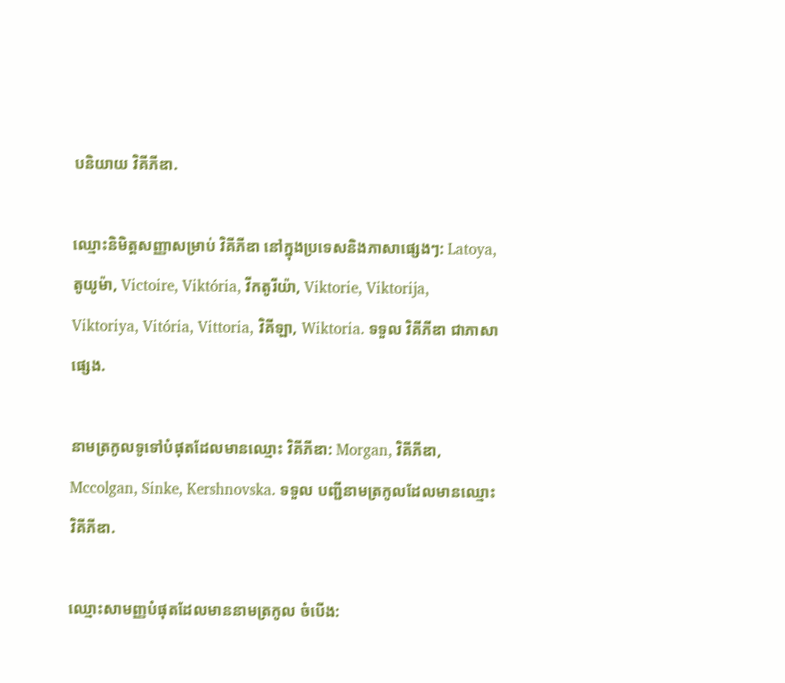បនិយាយ វិគីភីឌា.

ឈ្មោះនិមិត្តសញ្ញាសម្រាប់ វិគីភីឌា នៅក្នុងប្រទេសនិងភាសាផ្សេងៗ: Latoya, តូយូម៉ា, Victoire, Viktória, វីកតូរីយ៉ា, Viktorie, Viktorija, Viktoriya, Vitória, Vittoria, វិគីឡា, Wiktoria. ទទួល វិគីភីឌា ជាភាសាផ្សេង.

នាមត្រកូលទូទៅបំផុតដែលមានឈ្មោះ វិគីភីឌា: Morgan, វិគីភីឌា, Mccolgan, Sinke, Kershnovska. ទទួល បញ្ជីនាមត្រកូលដែលមានឈ្មោះ វិគីភីឌា.

ឈ្មោះសាមញ្ញបំផុតដែលមាននាមត្រកូល ចំបើង: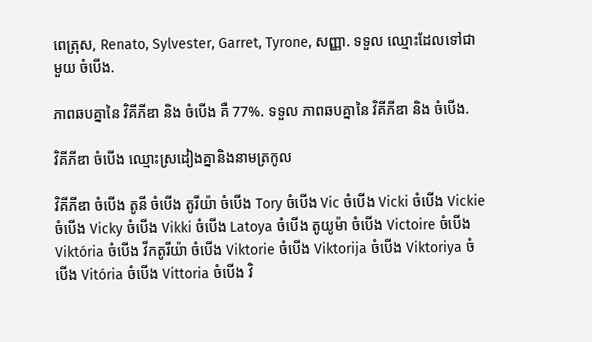ពេត្រុស, Renato, Sylvester, Garret, Tyrone, សញ្ញា. ទទួល ឈ្មោះដែលទៅជាមួយ ចំបើង.

ភាពឆបគ្នានៃ វិគីភីឌា និង ចំបើង គឺ 77%. ទទួល ភាពឆបគ្នានៃ វិគីភីឌា និង ចំបើង.

វិគីភីឌា ចំបើង ឈ្មោះស្រដៀងគ្នានិងនាមត្រកូល

វិគីភីឌា ចំបើង តូនី ចំបើង តូរីយ៉ា ចំបើង Tory ចំបើង Vic ចំបើង Vicki ចំបើង Vickie ចំបើង Vicky ចំបើង Vikki ចំបើង Latoya ចំបើង តូយូម៉ា ចំបើង Victoire ចំបើង Viktória ចំបើង វីកតូរីយ៉ា ចំបើង Viktorie ចំបើង Viktorija ចំបើង Viktoriya ចំបើង Vitória ចំបើង Vittoria ចំបើង វិ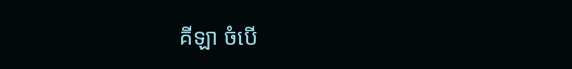គីឡា ចំបើ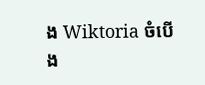ង Wiktoria ចំបើង